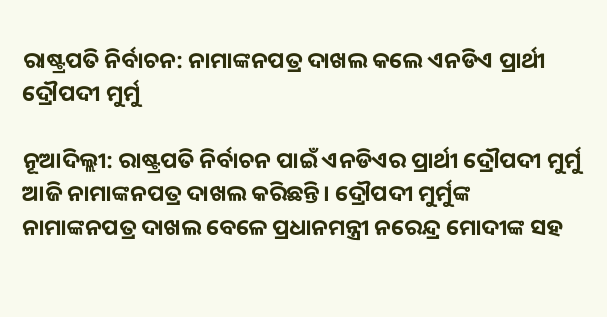ରାଷ୍ଟ୍ରପତି ନିର୍ବାଚନ: ନାମାଙ୍କନପତ୍ର ଦାଖଲ କଲେ ଏନଡିଏ ପ୍ରାର୍ଥୀ ଦ୍ରୌପଦୀ ମୁର୍ମୁ

ନୂଆଦିଲ୍ଲୀ: ରାଷ୍ଟ୍ରପତି ନିର୍ବାଚନ ପାଇଁ ଏନଡିଏର ପ୍ରାର୍ଥୀ ଦ୍ରୌପଦୀ ମୁର୍ମୁ ଆଜି ନାମାଙ୍କନପତ୍ର ଦାଖଲ କରିଛନ୍ତି। ଦ୍ରୌପଦୀ ମୁର୍ମୁଙ୍କ ନାମାଙ୍କନପତ୍ର ଦାଖଲ ବେଳେ ପ୍ରଧାନମନ୍ତ୍ରୀ ନରେନ୍ଦ୍ର ମୋଦୀଙ୍କ ସହ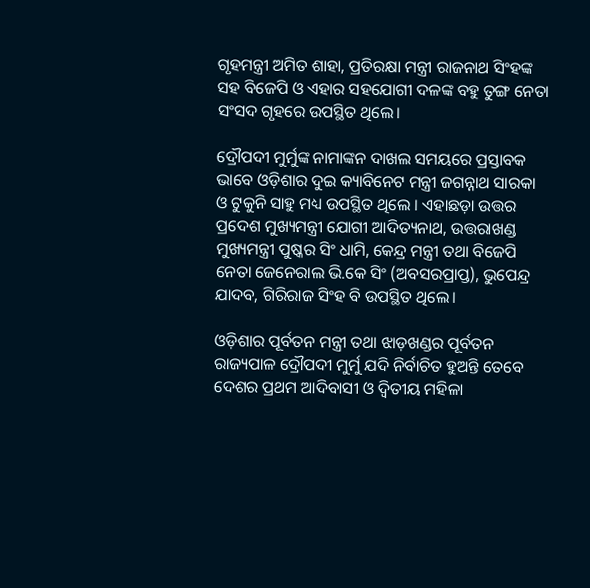ଗୃହମନ୍ତ୍ରୀ ଅମିତ ଶାହା, ପ୍ରତିରକ୍ଷା ମନ୍ତ୍ରୀ ରାଜନାଥ ସିଂହଙ୍କ ସହ ବିଜେପି ଓ ଏହାର ସହଯୋଗୀ ଦଳଙ୍କ ବହୁ ତୁଙ୍ଗ ନେତା ସଂସଦ ଗୃହରେ ଉପସ୍ଥିତ ଥିଲେ।

ଦ୍ରୌପଦୀ ମୁର୍ମୁଙ୍କ ନାମାଙ୍କନ ଦାଖଲ ସମୟରେ ପ୍ରସ୍ତାବକ ଭାବେ ଓଡ଼ିଶାର ଦୁଇ କ୍ୟାବିନେଟ ମନ୍ତ୍ରୀ ଜଗନ୍ନାଥ ସାରକା ଓ ଟୁକୁନି ସାହୁ ମଧ୍ୟ ଉପସ୍ଥିତ ଥିଲେ । ଏହାଛଡ଼ା ଉତ୍ତର ପ୍ରଦେଶ ମୁଖ୍ୟମନ୍ତ୍ରୀ ଯୋଗୀ ଆଦିତ୍ୟନାଥ, ଉତ୍ତରାଖଣ୍ଡ ମୁଖ୍ୟମନ୍ତ୍ରୀ ପୁଷ୍କର ସିଂ ଧାମି, କେନ୍ଦ୍ର ମନ୍ତ୍ରୀ ତଥା ବିଜେପି ନେତା ଜେନେରାଲ ଭି.କେ ସିଂ (ଅବସରପ୍ରାପ୍ତ), ଭୁପେନ୍ଦ୍ର ଯାଦବ, ଗିରିରାଜ ସିଂହ ବି ଉପସ୍ଥିତ ଥିଲେ।

ଓଡ଼ିଶାର ପୂର୍ବତନ ମନ୍ତ୍ରୀ ତଥା ଝାଡ଼ଖଣ୍ଡର ପୂର୍ବତନ ରାଜ୍ୟପାଳ ଦ୍ରୌପଦୀ ମୁର୍ମୁ ଯଦି ନିର୍ବାଚିତ ହୁଅନ୍ତି ତେବେ ଦେଶର ପ୍ରଥମ ଆଦିବାସୀ ଓ ଦ୍ବିତୀୟ ମହିଳା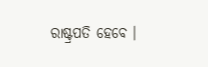ରାଷ୍ଟ୍ରପତି ହେବେ ।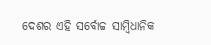ଦେଶର ଏହି ସର୍ବୋଚ୍ଚ ସାମ୍ବିଧାନିକ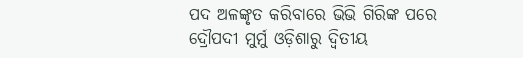ପଦ ଅଳଙ୍କୃତ କରିବାରେ ଭିଭି ଗିରିଙ୍କ ପରେ ଦ୍ରୌପଦୀ ମୁର୍ମୁ ଓଡ଼ିଶାରୁ ଦ୍ବିତୀୟ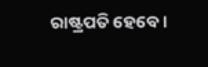ରାଷ୍ଟ୍ରପତି ହେବେ।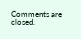Comments are closed.